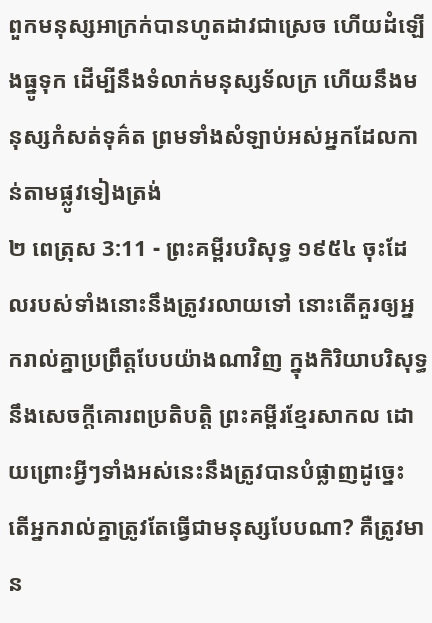ពួកមនុស្សអាក្រក់បានហូតដាវជាស្រេច ហើយដំឡើងធ្នូទុក ដើម្បីនឹងទំលាក់មនុស្សទ័លក្រ ហើយនឹងមនុស្សកំសត់ទុគ៌ត ព្រមទាំងសំឡាប់អស់អ្នកដែលកាន់តាមផ្លូវទៀងត្រង់
២ ពេត្រុស 3:11 - ព្រះគម្ពីរបរិសុទ្ធ ១៩៥៤ ចុះដែលរបស់ទាំងនោះនឹងត្រូវរលាយទៅ នោះតើគួរឲ្យអ្នករាល់គ្នាប្រព្រឹត្តបែបយ៉ាងណាវិញ ក្នុងកិរិយាបរិសុទ្ធ នឹងសេចក្ដីគោរពប្រតិបត្តិ ព្រះគម្ពីរខ្មែរសាកល ដោយព្រោះអ្វីៗទាំងអស់នេះនឹងត្រូវបានបំផ្លាញដូច្នេះ តើអ្នករាល់គ្នាត្រូវតែធ្វើជាមនុស្សបែបណា? គឺត្រូវមាន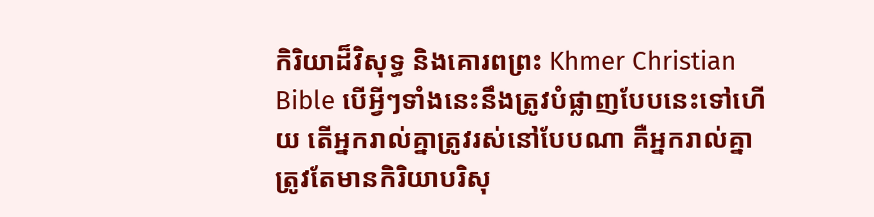កិរិយាដ៏វិសុទ្ធ និងគោរពព្រះ Khmer Christian Bible បើអ្វីៗទាំងនេះនឹងត្រូវបំផ្លាញបែបនេះទៅហើយ តើអ្នករាល់គ្នាត្រូវរស់នៅបែបណា គឺអ្នករាល់គ្នាត្រូវតែមានកិរិយាបរិសុ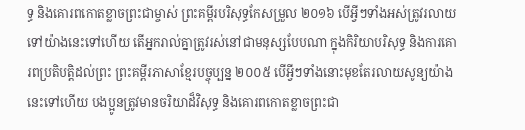ទ្ធ និងគោរពកោតខ្លាចព្រះជាម្ចាស់ ព្រះគម្ពីរបរិសុទ្ធកែសម្រួល ២០១៦ បើអ្វីៗទាំងអស់ត្រូវរលាយទៅយ៉ាងនេះទៅហើយ តើអ្នករាល់គ្នាត្រូវរស់នៅជាមនុស្សបែបណា ក្នុងកិរិយាបរិសុទ្ធ និងការគោរពប្រតិបត្តិដល់ព្រះ ព្រះគម្ពីរភាសាខ្មែរបច្ចុប្បន្ន ២០០៥ បើអ្វីៗទាំងនោះមុខតែរលាយសូន្យយ៉ាងនេះទៅហើយ បងប្អូនត្រូវមានចរិយាដ៏វិសុទ្ធ និងគោរពកោតខ្លាចព្រះជា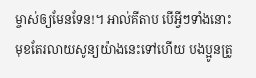ម្ចាស់ឲ្យមែនទែន!។ អាល់គីតាប បើអ្វីៗទាំងនោះមុខតែរលាយសូន្យយ៉ាងនេះទៅហើយ បងប្អូនត្រូ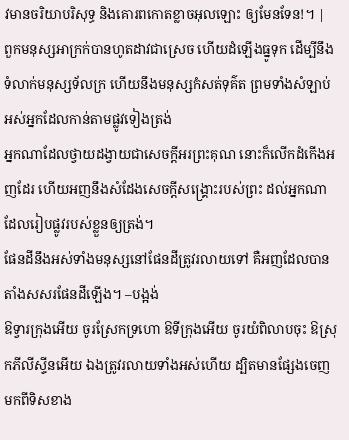វមានចរិយាបរិសុទ្ធ និងគោរពកោតខ្លាចអុលឡោះ ឲ្យមែនទែន!។ |
ពួកមនុស្សអាក្រក់បានហូតដាវជាស្រេច ហើយដំឡើងធ្នូទុក ដើម្បីនឹងទំលាក់មនុស្សទ័លក្រ ហើយនឹងមនុស្សកំសត់ទុគ៌ត ព្រមទាំងសំឡាប់អស់អ្នកដែលកាន់តាមផ្លូវទៀងត្រង់
អ្នកណាដែលថ្វាយដង្វាយជាសេចក្ដីអរព្រះគុណ នោះក៏លើកដំកើងអញដែរ ហើយអញនឹងសំដែងសេចក្ដីសង្គ្រោះរបស់ព្រះ ដល់អ្នកណាដែលរៀបផ្លូវរបស់ខ្លួនឲ្យត្រង់។
ផែនដីនឹងអស់ទាំងមនុស្សនៅផែនដីត្រូវរលាយទៅ គឺអញដែលបានតាំងសសរផែនដីឡើង។ –បង្អង់
ឱទ្វារក្រុងអើយ ចូរស្រែកទ្រហោ ឱទីក្រុងអើយ ចូរយំពិលាបចុះ ឱស្រុកភីលីស្ទីនអើយ ឯងត្រូវរលាយទាំងអស់ហើយ ដ្បិតមានផ្សែងចេញមកពីទិសខាង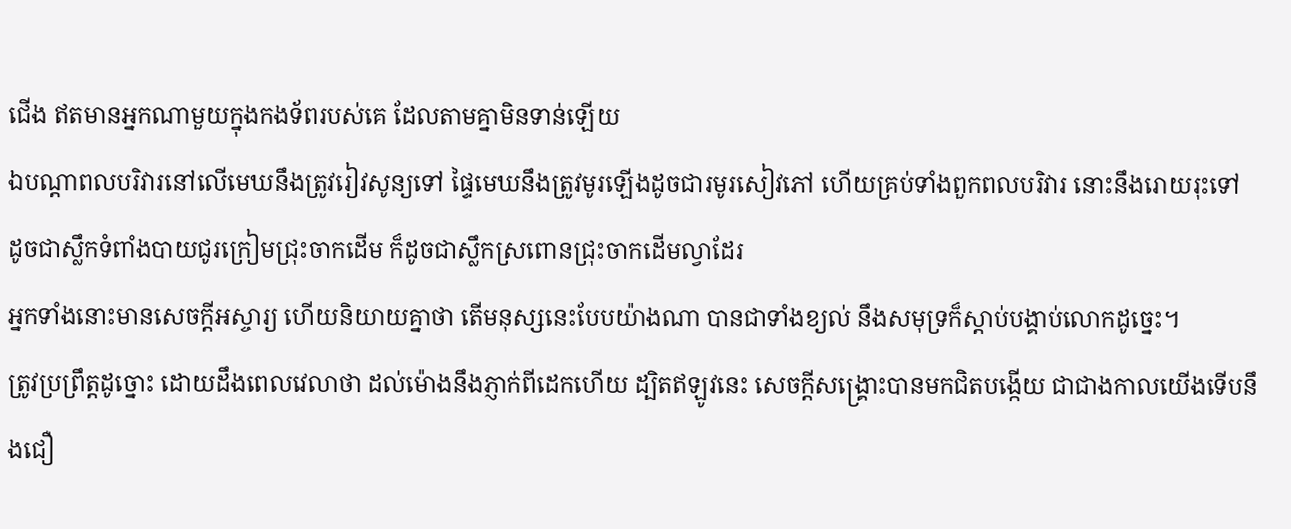ជើង ឥតមានអ្នកណាមួយក្នុងកងទ័ពរបស់គេ ដែលតាមគ្នាមិនទាន់ឡើយ
ឯបណ្តាពលបរិវារនៅលើមេឃនឹងត្រូវរៀវសូន្យទៅ ផ្ទៃមេឃនឹងត្រូវមូរឡើងដូចជារមូរសៀវភៅ ហើយគ្រប់ទាំងពួកពលបរិវារ នោះនឹងរោយរុះទៅ ដូចជាស្លឹកទំពាំងបាយជូរក្រៀមជ្រុះចាកដើម ក៏ដូចជាស្លឹកស្រពោនជ្រុះចាកដើមល្វាដែរ
អ្នកទាំងនោះមានសេចក្ដីអស្ចារ្យ ហើយនិយាយគ្នាថា តើមនុស្សនេះបែបយ៉ាងណា បានជាទាំងខ្យល់ នឹងសមុទ្រក៏ស្តាប់បង្គាប់លោកដូច្នេះ។
ត្រូវប្រព្រឹត្តដូច្នោះ ដោយដឹងពេលវេលាថា ដល់ម៉ោងនឹងភ្ញាក់ពីដេកហើយ ដ្បិតឥឡូវនេះ សេចក្ដីសង្គ្រោះបានមកជិតបង្កើយ ជាជាងកាលយើងទើបនឹងជឿ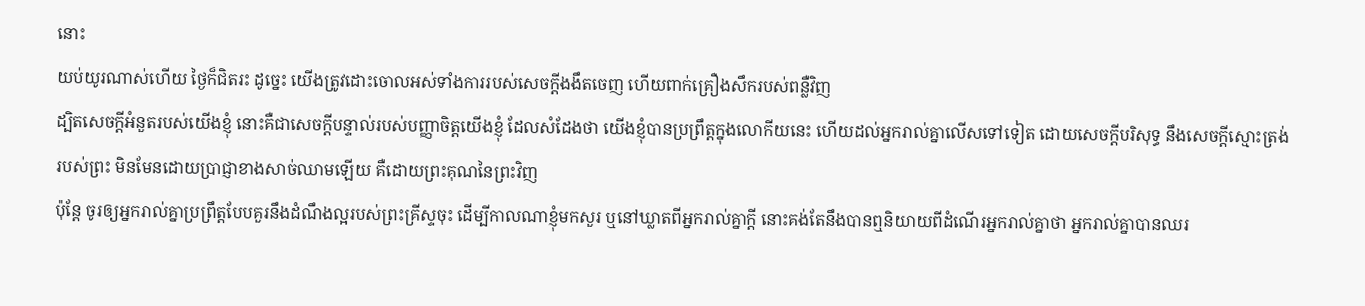នោះ
យប់យូរណាស់ហើយ ថ្ងៃក៏ជិតរះ ដូច្នេះ យើងត្រូវដោះចោលអស់ទាំងការរបស់សេចក្ដីងងឹតចេញ ហើយពាក់គ្រឿងសឹករបស់ពន្លឺវិញ
ដ្បិតសេចក្ដីអំនួតរបស់យើងខ្ញុំ នោះគឺជាសេចក្ដីបន្ទាល់របស់បញ្ញាចិត្តយើងខ្ញុំ ដែលសំដែងថា យើងខ្ញុំបានប្រព្រឹត្តក្នុងលោកីយនេះ ហើយដល់អ្នករាល់គ្នាលើសទៅទៀត ដោយសេចក្ដីបរិសុទ្ធ នឹងសេចក្ដីស្មោះត្រង់របស់ព្រះ មិនមែនដោយប្រាជ្ញាខាងសាច់ឈាមឡើយ គឺដោយព្រះគុណនៃព្រះវិញ
ប៉ុន្តែ ចូរឲ្យអ្នករាល់គ្នាប្រព្រឹត្តបែបគួរនឹងដំណឹងល្អរបស់ព្រះគ្រីស្ទចុះ ដើម្បីកាលណាខ្ញុំមកសួរ ឬនៅឃ្លាតពីអ្នករាល់គ្នាក្តី នោះគង់តែនឹងបានឮនិយាយពីដំណើរអ្នករាល់គ្នាថា អ្នករាល់គ្នាបានឈរ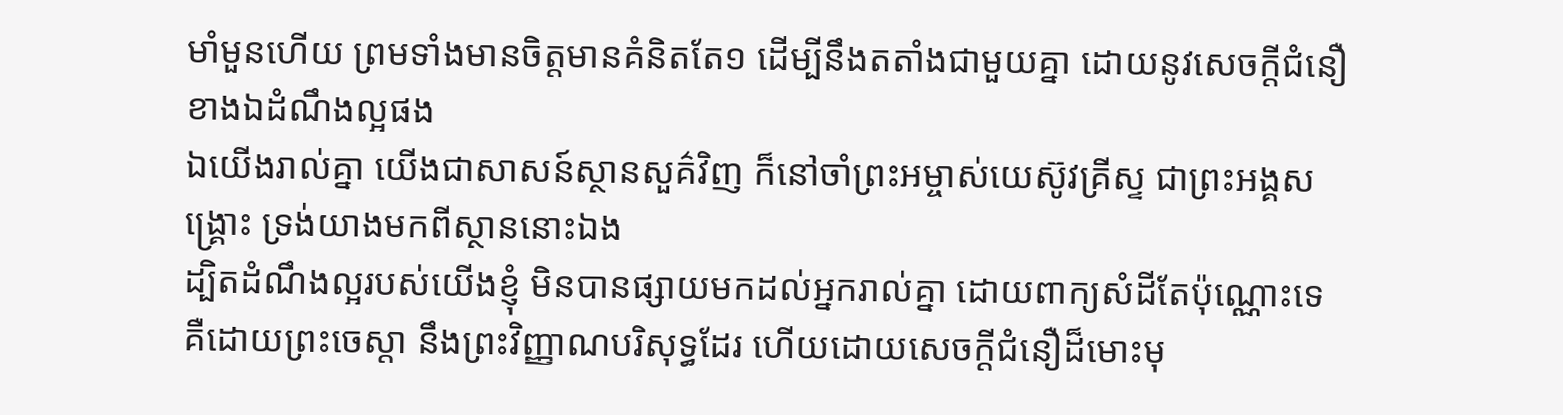មាំមួនហើយ ព្រមទាំងមានចិត្តមានគំនិតតែ១ ដើម្បីនឹងតតាំងជាមួយគ្នា ដោយនូវសេចក្ដីជំនឿ ខាងឯដំណឹងល្អផង
ឯយើងរាល់គ្នា យើងជាសាសន៍ស្ថានសួគ៌វិញ ក៏នៅចាំព្រះអម្ចាស់យេស៊ូវគ្រីស្ទ ជាព្រះអង្គសង្គ្រោះ ទ្រង់យាងមកពីស្ថាននោះឯង
ដ្បិតដំណឹងល្អរបស់យើងខ្ញុំ មិនបានផ្សាយមកដល់អ្នករាល់គ្នា ដោយពាក្យសំដីតែប៉ុណ្ណោះទេ គឺដោយព្រះចេស្តា នឹងព្រះវិញ្ញាណបរិសុទ្ធដែរ ហើយដោយសេចក្ដីជំនឿដ៏មោះមុ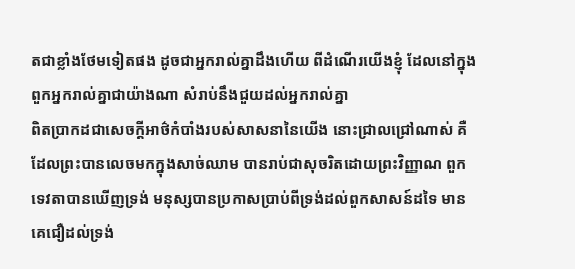តជាខ្លាំងថែមទៀតផង ដូចជាអ្នករាល់គ្នាដឹងហើយ ពីដំណើរយើងខ្ញុំ ដែលនៅក្នុងពួកអ្នករាល់គ្នាជាយ៉ាងណា សំរាប់នឹងជួយដល់អ្នករាល់គ្នា
ពិតប្រាកដជាសេចក្ដីអាថ៌កំបាំងរបស់សាសនានៃយើង នោះជ្រាលជ្រៅណាស់ គឺដែលព្រះបានលេចមកក្នុងសាច់ឈាម បានរាប់ជាសុចរិតដោយព្រះវិញ្ញាណ ពួកទេវតាបានឃើញទ្រង់ មនុស្សបានប្រកាសប្រាប់ពីទ្រង់ដល់ពួកសាសន៍ដទៃ មានគេជឿដល់ទ្រង់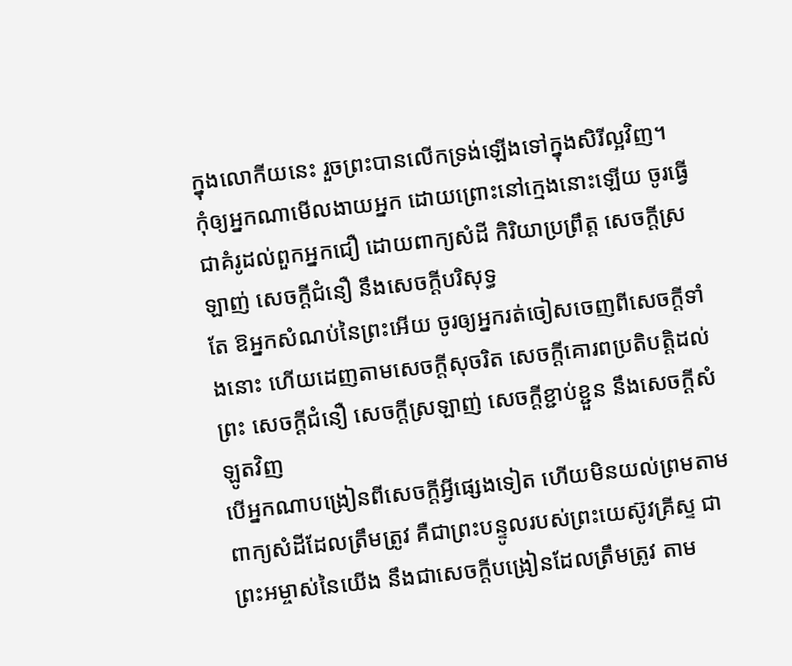ក្នុងលោកីយនេះ រួចព្រះបានលើកទ្រង់ឡើងទៅក្នុងសិរីល្អវិញ។
កុំឲ្យអ្នកណាមើលងាយអ្នក ដោយព្រោះនៅក្មេងនោះឡើយ ចូរធ្វើជាគំរូដល់ពួកអ្នកជឿ ដោយពាក្យសំដី កិរិយាប្រព្រឹត្ត សេចក្ដីស្រឡាញ់ សេចក្ដីជំនឿ នឹងសេចក្ដីបរិសុទ្ធ
តែ ឱអ្នកសំណប់នៃព្រះអើយ ចូរឲ្យអ្នករត់ចៀសចេញពីសេចក្ដីទាំងនោះ ហើយដេញតាមសេចក្ដីសុចរិត សេចក្ដីគោរពប្រតិបត្តិដល់ព្រះ សេចក្ដីជំនឿ សេចក្ដីស្រឡាញ់ សេចក្ដីខ្ជាប់ខ្ជួន នឹងសេចក្ដីសំឡូតវិញ
បើអ្នកណាបង្រៀនពីសេចក្ដីអ្វីផ្សេងទៀត ហើយមិនយល់ព្រមតាមពាក្យសំដីដែលត្រឹមត្រូវ គឺជាព្រះបន្ទូលរបស់ព្រះយេស៊ូវគ្រីស្ទ ជាព្រះអម្ចាស់នៃយើង នឹងជាសេចក្ដីបង្រៀនដែលត្រឹមត្រូវ តាម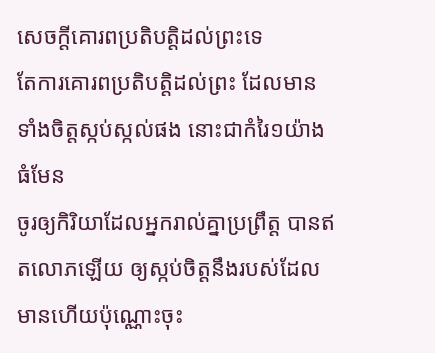សេចក្ដីគោរពប្រតិបត្តិដល់ព្រះទេ
តែការគោរពប្រតិបត្តិដល់ព្រះ ដែលមានទាំងចិត្តស្កប់ស្កល់ផង នោះជាកំរៃ១យ៉ាងធំមែន
ចូរឲ្យកិរិយាដែលអ្នករាល់គ្នាប្រព្រឹត្ត បានឥតលោភឡើយ ឲ្យស្កប់ចិត្តនឹងរបស់ដែលមានហើយប៉ុណ្ណោះចុះ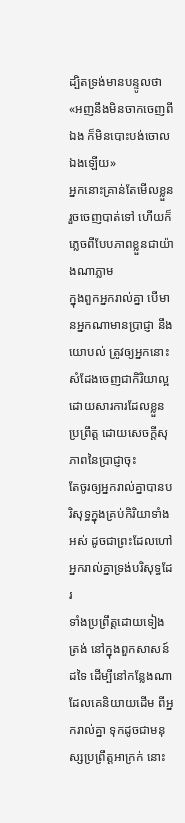ដ្បិតទ្រង់មានបន្ទូលថា «អញនឹងមិនចាកចេញពីឯង ក៏មិនបោះបង់ចោលឯងឡើយ»
អ្នកនោះគ្រាន់តែមើលខ្លួន រួចចេញបាត់ទៅ ហើយក៏ភ្លេចពីបែបភាពខ្លួនជាយ៉ាងណាភ្លាម
ក្នុងពួកអ្នករាល់គ្នា បើមានអ្នកណាមានប្រាជ្ញា នឹងយោបល់ ត្រូវឲ្យអ្នកនោះសំដែងចេញជាកិរិយាល្អ ដោយសារការដែលខ្លួនប្រព្រឹត្ត ដោយសេចក្ដីសុភាពនៃប្រាជ្ញាចុះ
តែចូរឲ្យអ្នករាល់គ្នាបានបរិសុទ្ធក្នុងគ្រប់កិរិយាទាំងអស់ ដូចជាព្រះដែលហៅអ្នករាល់គ្នាទ្រង់បរិសុទ្ធដែរ
ទាំងប្រព្រឹត្តដោយទៀងត្រង់ នៅក្នុងពួកសាសន៍ដទៃ ដើម្បីនៅកន្លែងណា ដែលគេនិយាយដើម ពីអ្នករាល់គ្នា ទុកដូចជាមនុស្សប្រព្រឹត្តអាក្រក់ នោះ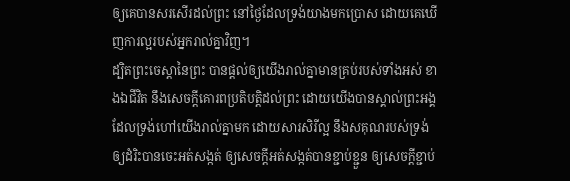ឲ្យគេបានសរសើរដល់ព្រះ នៅថ្ងៃដែលទ្រង់យាងមកប្រោស ដោយគេឃើញការល្អរបស់អ្នករាល់គ្នាវិញ។
ដ្បិតព្រះចេស្តានៃព្រះ បានផ្តល់ឲ្យយើងរាល់គ្នាមានគ្រប់របស់ទាំងអស់ ខាងឯជីវិត នឹងសេចក្ដីគោរពប្រតិបត្តិដល់ព្រះ ដោយយើងបានស្គាល់ព្រះអង្គ ដែលទ្រង់ហៅយើងរាល់គ្នាមក ដោយសារសិរីល្អ នឹងសគុណរបស់ទ្រង់
ឲ្យដំរិះបានចេះអត់សង្កត់ ឲ្យសេចក្ដីអត់សង្កត់បានខ្ជាប់ខ្ជួន ឲ្យសេចក្ដីខ្ជាប់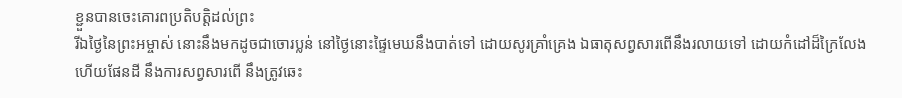ខ្ជួនបានចេះគោរពប្រតិបត្តិដល់ព្រះ
រីឯថ្ងៃនៃព្រះអម្ចាស់ នោះនឹងមកដូចជាចោរប្លន់ នៅថ្ងៃនោះផ្ទៃមេឃនឹងបាត់ទៅ ដោយសូរគ្រាំគ្រេង ឯធាតុសព្វសារពើនឹងរលាយទៅ ដោយកំដៅដ៏ក្រៃលែង ហើយផែនដី នឹងការសព្វសារពើ នឹងត្រូវឆេះ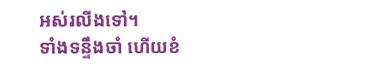អស់រលីងទៅ។
ទាំងទន្ទឹងចាំ ហើយខំ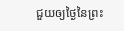ជួយឲ្យថ្ងៃនៃព្រះ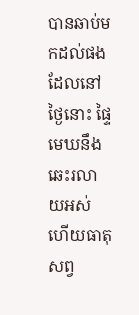បានឆាប់មកដល់ផង ដែលនៅថ្ងៃនោះ ផ្ទៃមេឃនឹងឆេះរលាយអស់ ហើយធាតុសព្វ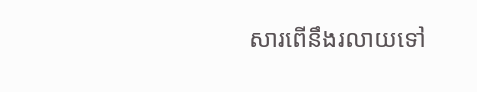សារពើនឹងរលាយទៅ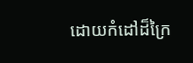ដោយកំដៅដ៏ក្រៃ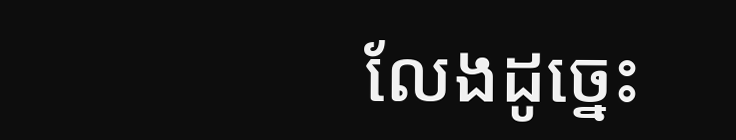លែងដូច្នេះ